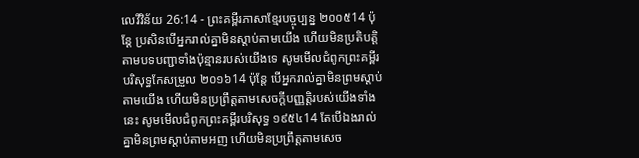លេវីវិន័យ 26:14 - ព្រះគម្ពីរភាសាខ្មែរបច្ចុប្បន្ន ២០០៥14 ប៉ុន្តែ ប្រសិនបើអ្នករាល់គ្នាមិនស្ដាប់តាមយើង ហើយមិនប្រតិបត្តិតាមបទបញ្ជាទាំងប៉ុន្មានរបស់យើងទេ សូមមើលជំពូកព្រះគម្ពីរបរិសុទ្ធកែសម្រួល ២០១៦14 ប៉ុន្តែ បើអ្នករាល់គ្នាមិនព្រមស្តាប់តាមយើង ហើយមិនប្រព្រឹត្តតាមសេចក្ដីបញ្ញត្តិរបស់យើងទាំងនេះ សូមមើលជំពូកព្រះគម្ពីរបរិសុទ្ធ ១៩៥៤14 តែបើឯងរាល់គ្នាមិនព្រមស្តាប់តាមអញ ហើយមិនប្រព្រឹត្តតាមសេច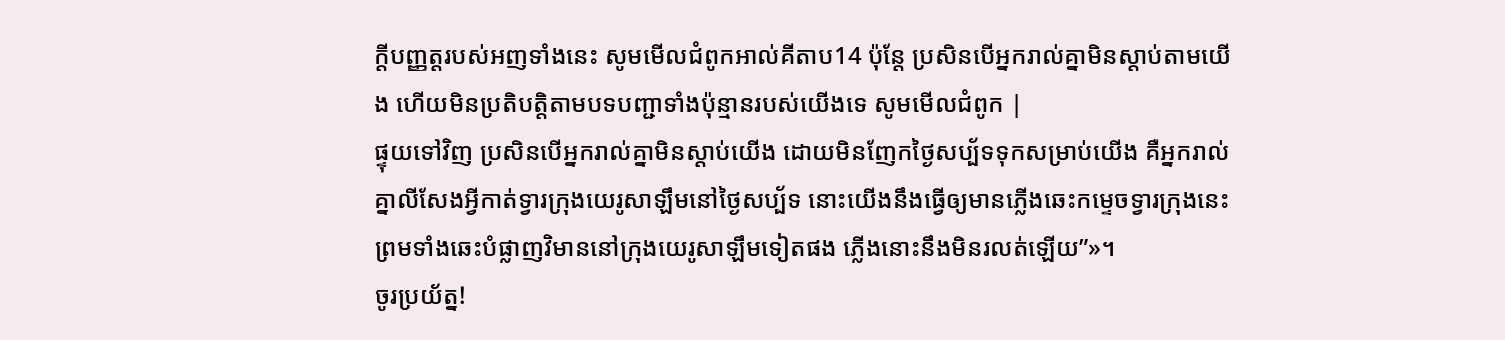ក្ដីបញ្ញត្តរបស់អញទាំងនេះ សូមមើលជំពូកអាល់គីតាប14 ប៉ុន្តែ ប្រសិនបើអ្នករាល់គ្នាមិនស្តាប់តាមយើង ហើយមិនប្រតិបត្តិតាមបទបញ្ជាទាំងប៉ុន្មានរបស់យើងទេ សូមមើលជំពូក |
ផ្ទុយទៅវិញ ប្រសិនបើអ្នករាល់គ្នាមិនស្ដាប់យើង ដោយមិនញែកថ្ងៃសប្ប័ទទុកសម្រាប់យើង គឺអ្នករាល់គ្នាលីសែងអ្វីកាត់ទ្វារក្រុងយេរូសាឡឹមនៅថ្ងៃសប្ប័ទ នោះយើងនឹងធ្វើឲ្យមានភ្លើងឆេះកម្ទេចទ្វារក្រុងនេះ ព្រមទាំងឆេះបំផ្លាញវិមាននៅក្រុងយេរូសាឡឹមទៀតផង ភ្លើងនោះនឹងមិនរលត់ឡើយ”»។
ចូរប្រយ័ត្ន!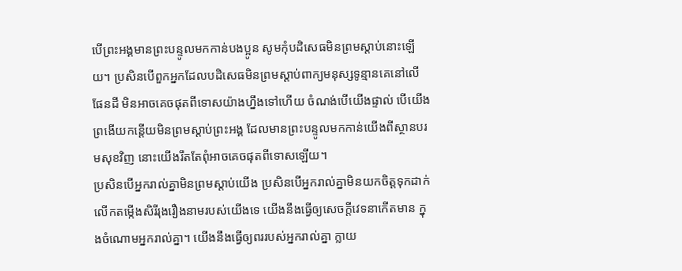បើព្រះអង្គមានព្រះបន្ទូលមកកាន់បងប្អូន សូមកុំបដិសេធមិនព្រមស្ដាប់នោះឡើយ។ ប្រសិនបើពួកអ្នកដែលបដិសេធមិនព្រមស្ដាប់ពាក្យមនុស្សទូន្មានគេនៅលើផែនដី មិនអាចគេចផុតពីទោសយ៉ាងហ្នឹងទៅហើយ ចំណង់បើយើងផ្ទាល់ បើយើងព្រងើយកន្តើយមិនព្រមស្ដាប់ព្រះអង្គ ដែលមានព្រះបន្ទូលមកកាន់យើងពីស្ថានបរមសុខវិញ នោះយើងរឹតតែពុំអាចគេចផុតពីទោសឡើយ។
ប្រសិនបើអ្នករាល់គ្នាមិនព្រមស្ដាប់យើង ប្រសិនបើអ្នករាល់គ្នាមិនយកចិត្តទុកដាក់ លើកតម្កើងសិរីរុងរឿងនាមរបស់យើងទេ យើងនឹងធ្វើឲ្យសេចក្ដីវេទនាកើតមាន ក្នុងចំណោមអ្នករាល់គ្នា។ យើងនឹងធ្វើឲ្យពររបស់អ្នករាល់គ្នា ក្លាយ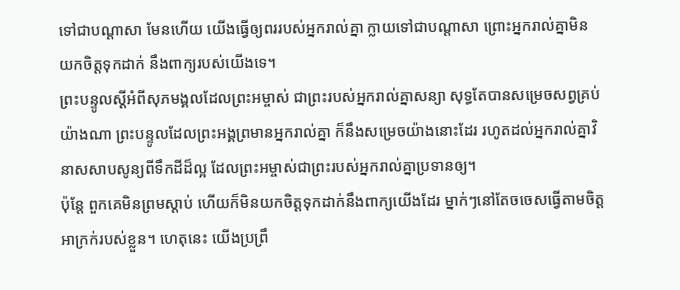ទៅជាបណ្ដាសា មែនហើយ យើងធ្វើឲ្យពររបស់អ្នករាល់គ្នា ក្លាយទៅជាបណ្ដាសា ព្រោះអ្នករាល់គ្នាមិនយកចិត្តទុកដាក់ នឹងពាក្យរបស់យើងទេ។
ព្រះបន្ទូលស្ដីអំពីសុភមង្គលដែលព្រះអម្ចាស់ ជាព្រះរបស់អ្នករាល់គ្នាសន្យា សុទ្ធតែបានសម្រេចសព្វគ្រប់យ៉ាងណា ព្រះបន្ទូលដែលព្រះអង្គព្រមានអ្នករាល់គ្នា ក៏នឹងសម្រេចយ៉ាងនោះដែរ រហូតដល់អ្នករាល់គ្នាវិនាសសាបសូន្យពីទឹកដីដ៏ល្អ ដែលព្រះអម្ចាស់ជាព្រះរបស់អ្នករាល់គ្នាប្រទានឲ្យ។
ប៉ុន្តែ ពួកគេមិនព្រមស្ដាប់ ហើយក៏មិនយកចិត្តទុកដាក់នឹងពាក្យយើងដែរ ម្នាក់ៗនៅតែចចេសធ្វើតាមចិត្តអាក្រក់របស់ខ្លួន។ ហេតុនេះ យើងប្រព្រឹ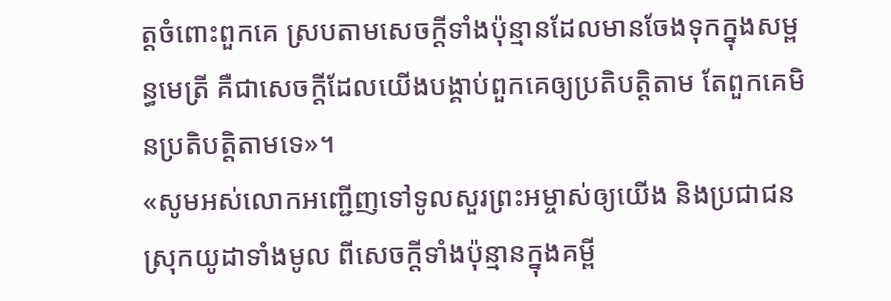ត្តចំពោះពួកគេ ស្របតាមសេចក្ដីទាំងប៉ុន្មានដែលមានចែងទុកក្នុងសម្ពន្ធមេត្រី គឺជាសេចក្ដីដែលយើងបង្គាប់ពួកគេឲ្យប្រតិបត្តិតាម តែពួកគេមិនប្រតិបត្តិតាមទេ»។
«សូមអស់លោកអញ្ជើញទៅទូលសួរព្រះអម្ចាស់ឲ្យយើង និងប្រជាជនស្រុកយូដាទាំងមូល ពីសេចក្ដីទាំងប៉ុន្មានក្នុងគម្ពី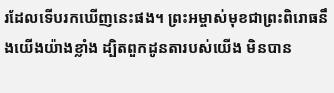រដែលទើបរកឃើញនេះផង។ ព្រះអម្ចាស់មុខជាព្រះពិរោធនឹងយើងយ៉ាងខ្លាំង ដ្បិតពួកដូនតារបស់យើង មិនបាន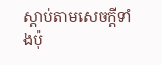ស្ដាប់តាមសេចក្ដីទាំងប៉ុ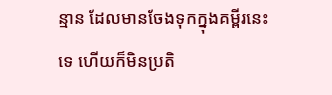ន្មាន ដែលមានចែងទុកក្នុងគម្ពីរនេះទេ ហើយក៏មិនប្រតិ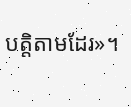បត្តិតាមដែរ»។